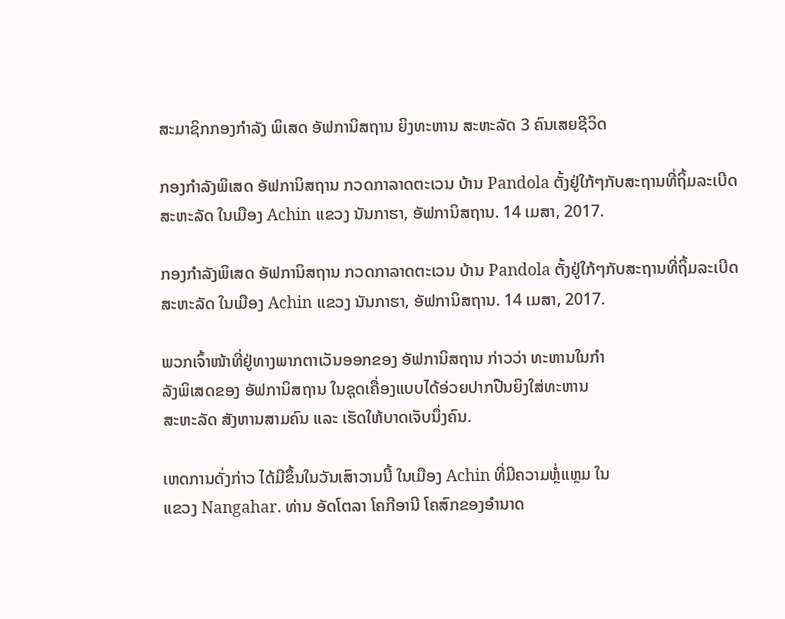ສະມາຊິກກອງກຳລັງ ພິເສດ ອັຟການິສຖານ ຍິງທະຫານ ສະຫະລັດ 3 ຄົນເສຍຊີວິດ

ກອງກຳລັງພິເສດ ອັຟການິສຖານ ກວດກາລາດຕະເວນ ບ້ານ Pandola ຕັ້ງຢູ່ໃກ້ໆກັບສະຖານທີ່ຖິ້ມລະເບີດ ສະຫະລັດ ໃນເມືອງ Achin ແຂວງ ນັນກາຮາ, ອັຟການິສຖານ. 14 ເມສາ, 2017.

ກອງກຳລັງພິເສດ ອັຟການິສຖານ ກວດກາລາດຕະເວນ ບ້ານ Pandola ຕັ້ງຢູ່ໃກ້ໆກັບສະຖານທີ່ຖິ້ມລະເບີດ ສະຫະລັດ ໃນເມືອງ Achin ແຂວງ ນັນກາຮາ, ອັຟການິສຖານ. 14 ເມສາ, 2017.

ພວກເຈົ້າໜ້າທີ່ຢູ່ທາງພາກຕາເວັນອອກຂອງ ອັຟການິສຖານ ກ່າວວ່າ ທະຫານໃນກຳ
ລັງພິເສດຂອງ ອັຟການິສຖານ ໃນຊຸດເຄື່ອງແບບໄດ້ອ່ວຍປາກປືນຍິງໃສ່ທະຫານ
ສະຫະລັດ ສັງຫານສາມຄົນ ແລະ ເຮັດໃຫ້ບາດເຈັບນຶ່ງຄົນ.

ເຫດການດັ່ງກ່າວ ໄດ້ມີຂຶ້ນໃນວັນເສົາວານນີ້ ໃນເມືອງ Achin ທີ່ມີຄວາມຫຼໍ່ແຫຼມ ໃນ
ແຂວງ Nangahar. ທ່ານ ອັດໂຕລາ ໂຄກີອານີ ໂຄສົກຂອງອຳນາດ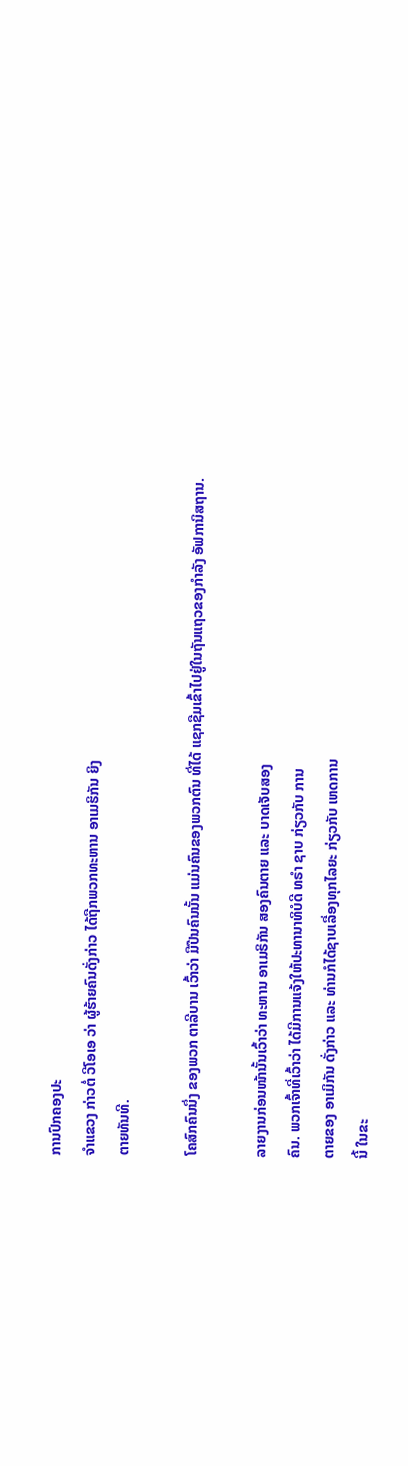ການປົກຄອງປະ
ຈຳແຂວງ ກ່າວຕໍ່ ວີໂອເອ ວ່າ ຜູ້ຮ້າຍຄົນດັ່ງກ່າວ ໄດ້ຖືກພວກທະຫານ ອາເມຮິກັນ ຍິງ
ຕາຍທັນທີ.

ໂຄສົກຄົນນຶ່ງ ຂອງພວກ ຕາລີບານ ເວົ້າວ່າ ມືປືນຄົນນັ້ນ ແມ່ນຄົນຂອງພວກຕົນ ທີ່ໄດ້ ແຊກຊືມເຂົ້າໄປຢູ່ໃນຖັນແຖວຂອງກຳລັງ ອັຟການິສຖານ.

ລາຍງານກ່ອນໜ້ານັ້ນເວົ້າວ່າ ທະຫານ ອາເມຣິກັນ ສອງຄົນຕາຍ ແລະ ບາດເຈັບສອງ
ຄົນ. ພວກເຈົ້າທີ່ເວົ້າວ່າ ໄດ້ມີການແຈ້ງໃຫ້ປະທານາທິບໍດີ ທຣຳ ຊາບ ກ່ຽວກັບ ການ
ຕາຍຂອງ ອາເມິກັນ ດັ່ງກ່າວ ແລະ ທ່ານກໍໄດ້ຊາບເລື່ອງທຸກໄລຍະ ກ່ຽວກັບ ເຫດການ
ນີ້ ໃນຂະ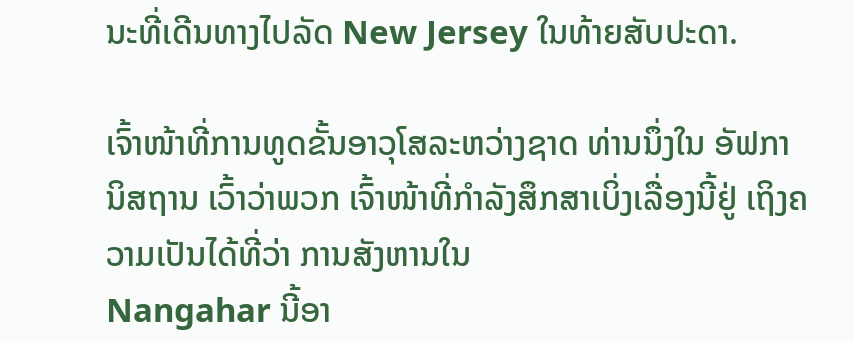ນະທີ່ເດີນທາງໄປລັດ New Jersey ໃນທ້າຍສັບປະດາ.

ເຈົ້າໜ້າທີ່ການທູດຂັ້ນອາວຸໂສລະຫວ່າງຊາດ ທ່ານນຶ່ງໃນ ອັຟການິສຖານ ເວົ້າວ່າພວກ ເຈົ້າໜ້າທີ່ກຳລັງສຶກສາເບິ່ງເລື່ອງນີ້ຢູ່ ເຖິງຄວາມເປັນໄດ້ທີ່ວ່າ ການສັງຫານໃນ
Nangahar ນີ້ອາ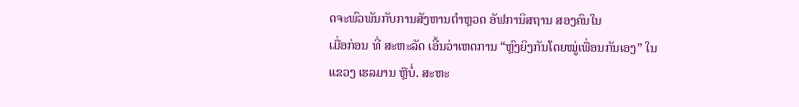ດຈະພົວພັນກັບການສັງຫານຕຳຫຼວດ ອັຟການິສຖານ ສອງຄົນໃນ
ເມື່ອກ່ອນ ທີ່ ສະຫະລັດ ເອີ້ນວ່າເຫດການ “ຫຼົງຍິງກັນໂດຍໝູ່ເພື່ອນກັນເອງ” ໃນ
ແຂວງ ເຮລມານ ຫຼືບໍ່. ສະຫະ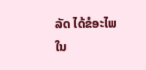ລັດ ໄດ້ຂໍອະໄພໃນ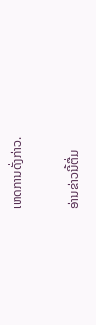ເຫດການດັ່ງກ່າວ.

ອ່ານຂ່າວນີ້ຕື່ມ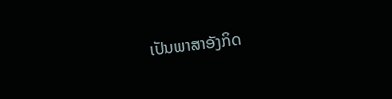ເປັນພາສາອັງກິດ